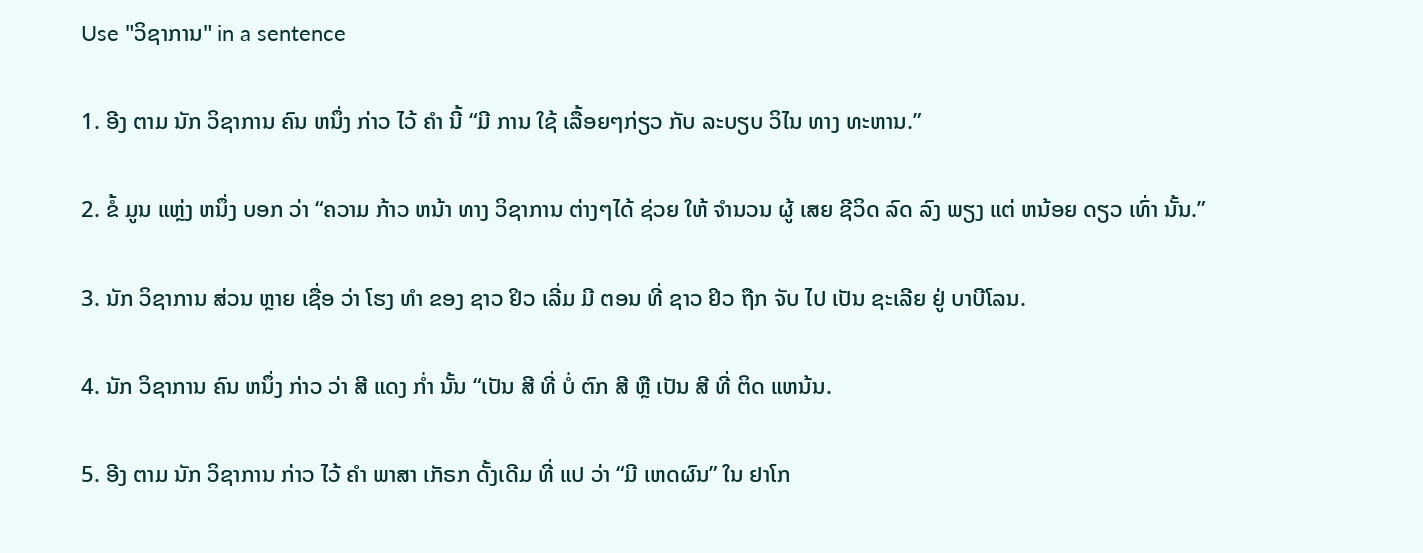Use "ວິຊາການ" in a sentence

1. ອີງ ຕາມ ນັກ ວິຊາການ ຄົນ ຫນຶ່ງ ກ່າວ ໄວ້ ຄໍາ ນີ້ “ມີ ການ ໃຊ້ ເລື້ອຍໆກ່ຽວ ກັບ ລະບຽບ ວິໄນ ທາງ ທະຫານ.”

2. ຂໍ້ ມູນ ແຫຼ່ງ ຫນຶ່ງ ບອກ ວ່າ “ຄວາມ ກ້າວ ຫນ້າ ທາງ ວິຊາການ ຕ່າງໆໄດ້ ຊ່ວຍ ໃຫ້ ຈໍານວນ ຜູ້ ເສຍ ຊີວິດ ລົດ ລົງ ພຽງ ແຕ່ ຫນ້ອຍ ດຽວ ເທົ່າ ນັ້ນ.”

3. ນັກ ວິຊາການ ສ່ວນ ຫຼາຍ ເຊື່ອ ວ່າ ໂຮງ ທໍາ ຂອງ ຊາວ ຢິວ ເລີ່ມ ມີ ຕອນ ທີ່ ຊາວ ຢິວ ຖືກ ຈັບ ໄປ ເປັນ ຊະເລີຍ ຢູ່ ບາບີໂລນ.

4. ນັກ ວິຊາການ ຄົນ ຫນຶ່ງ ກ່າວ ວ່າ ສີ ແດງ ກໍ່າ ນັ້ນ “ເປັນ ສີ ທີ່ ບໍ່ ຕົກ ສີ ຫຼື ເປັນ ສີ ທີ່ ຕິດ ແຫນ້ນ.

5. ອີງ ຕາມ ນັກ ວິຊາການ ກ່າວ ໄວ້ ຄໍາ ພາສາ ເກັຣກ ດັ້ງເດີມ ທີ່ ແປ ວ່າ “ມີ ເຫດຜົນ” ໃນ ຢາໂກ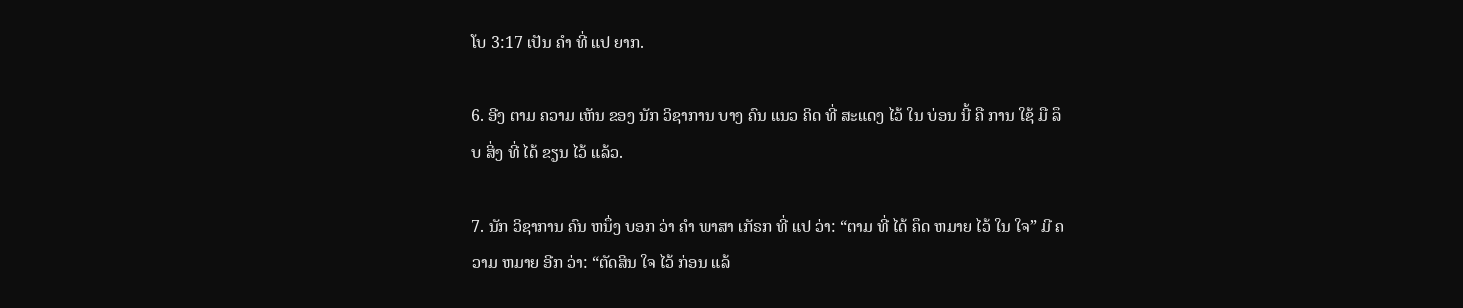ໂບ 3:17 ເປັນ ຄໍາ ທີ່ ແປ ຍາກ.

6. ອີງ ຕາມ ຄວາມ ເຫັນ ຂອງ ນັກ ວິຊາການ ບາງ ຄົນ ແນວ ຄິດ ທີ່ ສະແດງ ໄວ້ ໃນ ບ່ອນ ນີ້ ຄື ການ ໃຊ້ ມື ລຶບ ສິ່ງ ທີ່ ໄດ້ ຂຽນ ໄວ້ ແລ້ວ.

7. ນັກ ວິຊາການ ຄົນ ຫນຶ່ງ ບອກ ວ່າ ຄໍາ ພາສາ ເກັຣກ ທີ່ ແປ ວ່າ: “ຕາມ ທີ່ ໄດ້ ຄຶດ ຫມາຍ ໄວ້ ໃນ ໃຈ” ມີ ຄວາມ ຫມາຍ ອີກ ວ່າ: “ຕັດສິນ ໃຈ ໄວ້ ກ່ອນ ແລ້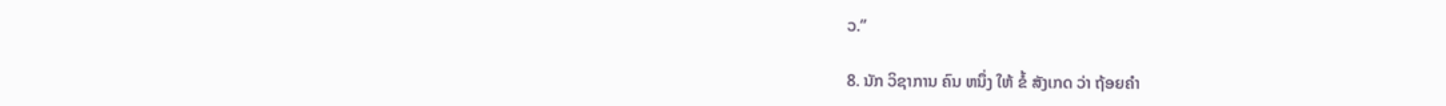ວ.”

8. ນັກ ວິຊາການ ຄົນ ຫນຶ່ງ ໃຫ້ ຂໍ້ ສັງເກດ ວ່າ ຖ້ອຍຄໍາ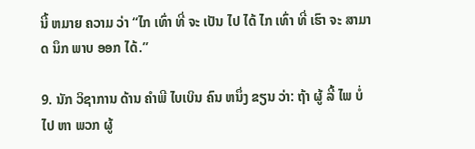ນີ້ ຫມາຍ ຄວາມ ວ່າ “ໄກ ເທົ່າ ທີ່ ຈະ ເປັນ ໄປ ໄດ້ ໄກ ເທົ່າ ທີ່ ເຮົາ ຈະ ສາມາດ ນຶກ ພາບ ອອກ ໄດ້.”

9. ນັກ ວິຊາການ ດ້ານ ຄໍາພີ ໄບເບິນ ຄົນ ຫນຶ່ງ ຂຽນ ວ່າ: ຖ້າ ຜູ້ ລີ້ ໄພ ບໍ່ ໄປ ຫາ ພວກ ຜູ້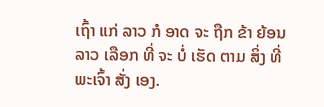ເຖົ້າ ແກ່ ລາວ ກໍ ອາດ ຈະ ຖືກ ຂ້າ ຍ້ອນ ລາວ ເລືອກ ທີ່ ຈະ ບໍ່ ເຮັດ ຕາມ ສິ່ງ ທີ່ ພະເຈົ້າ ສັ່ງ ເອງ.